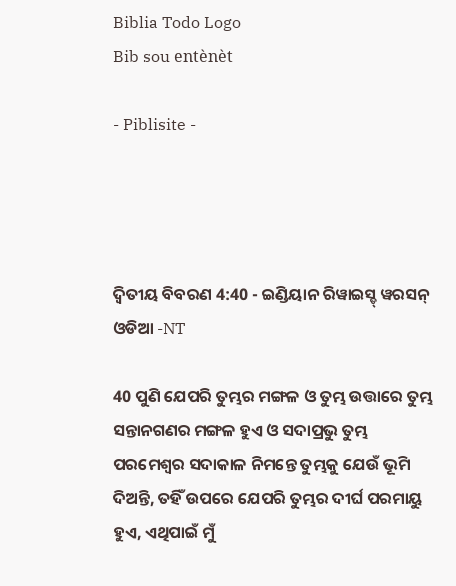Biblia Todo Logo
Bib sou entènèt

- Piblisite -




ଦ୍ଵିତୀୟ ବିବରଣ 4:40 - ଇଣ୍ଡିୟାନ ରିୱାଇସ୍ଡ୍ ୱରସନ୍ ଓଡିଆ -NT

40 ପୁଣି ଯେପରି ତୁମ୍ଭର ମଙ୍ଗଳ ଓ ତୁମ୍ଭ ଉତ୍ତାରେ ତୁମ୍ଭ ସନ୍ତାନଗଣର ମଙ୍ଗଳ ହୁଏ ଓ ସଦାପ୍ରଭୁ ତୁମ୍ଭ ପରମେଶ୍ୱର ସଦାକାଳ ନିମନ୍ତେ ତୁମ୍ଭକୁ ଯେଉଁ ଭୂମି ଦିଅନ୍ତି, ତହିଁ ଉପରେ ଯେପରି ତୁମ୍ଭର ଦୀର୍ଘ ପରମାୟୁ ହୁଏ, ଏଥିପାଇଁ ମୁଁ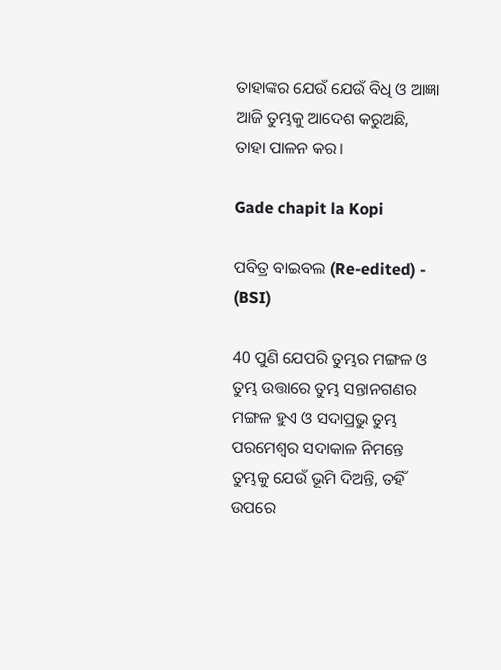ତାହାଙ୍କର ଯେଉଁ ଯେଉଁ ବିଧି ଓ ଆଜ୍ଞା ଆଜି ତୁମ୍ଭକୁ ଆଦେଶ କରୁଅଛି, ତାହା ପାଳନ କର।

Gade chapit la Kopi

ପବିତ୍ର ବାଇବଲ (Re-edited) - (BSI)

40 ପୁଣି ଯେପରି ତୁମ୍ଭର ମଙ୍ଗଳ ଓ ତୁମ୍ଭ ଉତ୍ତାରେ ତୁମ୍ଭ ସନ୍ତାନଗଣର ମଙ୍ଗଳ ହୁଏ ଓ ସଦାପ୍ରଭୁ ତୁମ୍ଭ ପରମେଶ୍ଵର ସଦାକାଳ ନିମନ୍ତେ ତୁମ୍ଭକୁ ଯେଉଁ ଭୂମି ଦିଅନ୍ତି, ତହିଁ ଉପରେ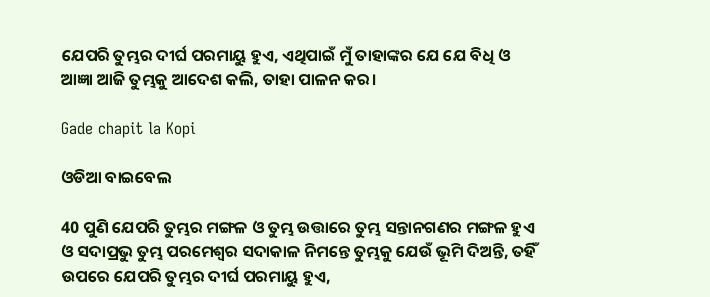ଯେପରି ତୁମ୍ଭର ଦୀର୍ଘ ପରମାୟୁ ହୁଏ, ଏଥିପାଇଁ ମୁଁ ତାହାଙ୍କର ଯେ ଯେ ବିଧି ଓ ଆଜ୍ଞା ଆଜି ତୁମ୍ଭକୁ ଆଦେଶ କଲି, ତାହା ପାଳନ କର।

Gade chapit la Kopi

ଓଡିଆ ବାଇବେଲ

40 ପୁଣି ଯେପରି ତୁମ୍ଭର ମଙ୍ଗଳ ଓ ତୁମ୍ଭ ଉତ୍ତାରେ ତୁମ୍ଭ ସନ୍ତାନଗଣର ମଙ୍ଗଳ ହୁଏ ଓ ସଦାପ୍ରଭୁ ତୁମ୍ଭ ପରମେଶ୍ୱର ସଦାକାଳ ନିମନ୍ତେ ତୁମ୍ଭକୁ ଯେଉଁ ଭୂମି ଦିଅନ୍ତି, ତହିଁ ଉପରେ ଯେପରି ତୁମ୍ଭର ଦୀର୍ଘ ପରମାୟୁ ହୁଏ,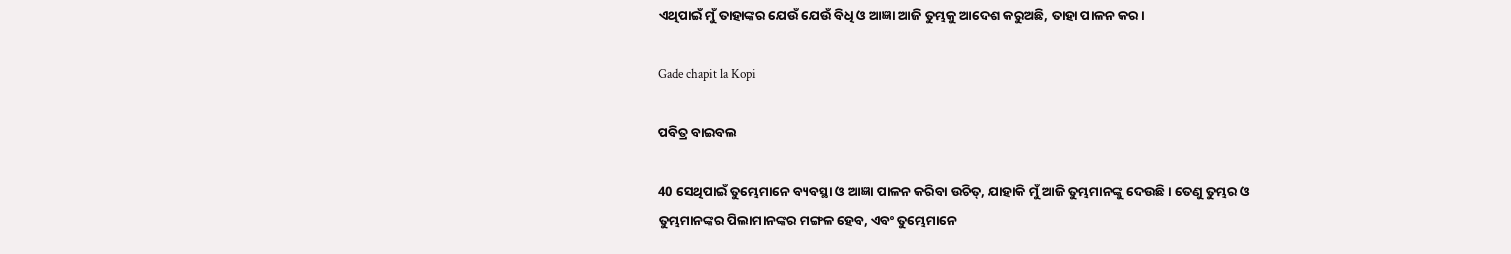ଏଥିପାଇଁ ମୁଁ ତାହାଙ୍କର ଯେଉଁ ଯେଉଁ ବିଧି ଓ ଆଜ୍ଞା ଆଜି ତୁମ୍ଭକୁ ଆଦେଶ କରୁଅଛି, ତାହା ପାଳନ କର।

Gade chapit la Kopi

ପବିତ୍ର ବାଇବଲ

40 ସେଥିପାଇଁ ତୁମ୍ଭେମାନେ ବ୍ୟବସ୍ଥା ଓ ଆଜ୍ଞା ପାଳନ କରିବା ଉଚିତ୍, ଯାହାକି ମୁଁ ଆଜି ତୁମ୍ଭମାନଙ୍କୁ ଦେଉଛି। ତେଣୁ ତୁମ୍ଭର ଓ ତୁମ୍ଭମାନଙ୍କର ପିଲାମାନଙ୍କର ମଙ୍ଗଳ ହେବ, ଏବଂ ତୁମ୍ଭେମାନେ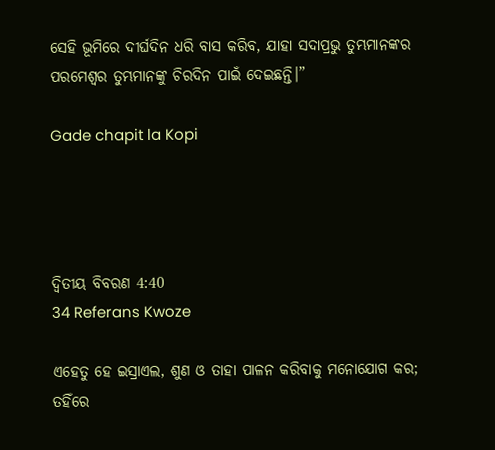ସେହି ଭୂମିରେ ଦୀର୍ଘଦିନ ଧରି ବାସ କରିବ, ଯାହା ସଦାପ୍ରଭୁ ତୁମ୍ଭମାନଙ୍କର ପରମେଶ୍ୱର ତୁମ୍ଭମାନଙ୍କୁ ଚିରଦିନ ପାଇଁ ଦେଇଛନ୍ତି।”

Gade chapit la Kopi




ଦ୍ଵିତୀୟ ବିବରଣ 4:40
34 Referans Kwoze

ଏହେତୁ ହେ ଇସ୍ରାଏଲ, ଶୁଣ ଓ ତାହା ପାଳନ କରିବାକୁ ମନୋଯୋଗ କର; ତହିଁରେ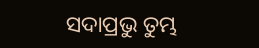ସଦାପ୍ରଭୁ ତୁମ୍ଭ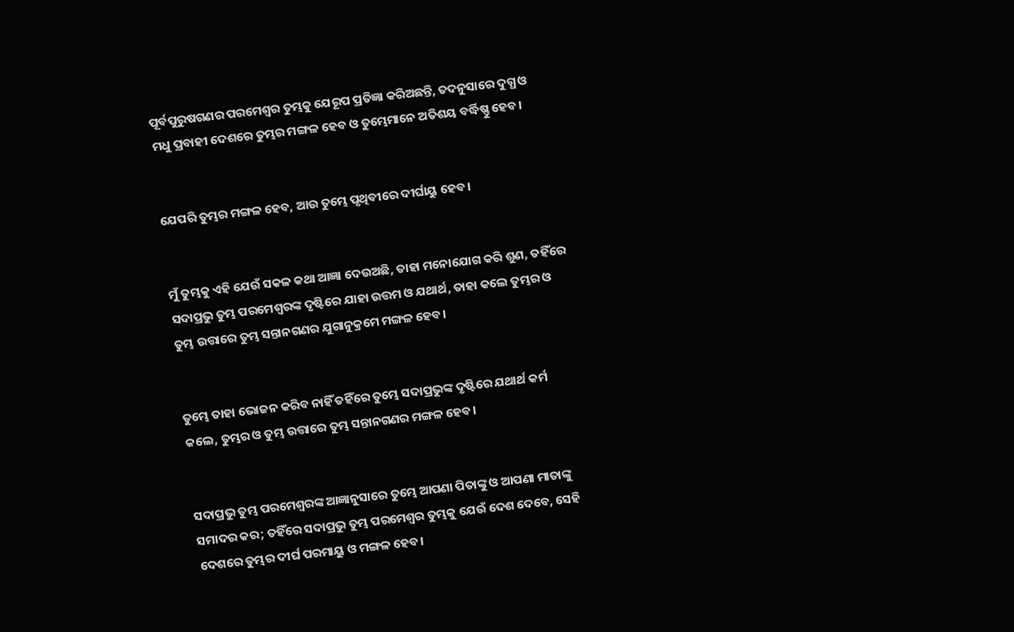ପୂର୍ବପୁରୁଷଗଣର ପରମେଶ୍ୱର ତୁମ୍ଭକୁ ଯେରୂପ ପ୍ରତିଜ୍ଞା କରିଅଛନ୍ତି, ତଦନୁସାରେ ଦୁଗ୍ଧ ଓ ମଧୁ ପ୍ରବାହୀ ଦେଶରେ ତୁମ୍ଭର ମଙ୍ଗଳ ହେବ ଓ ତୁମ୍ଭେମାନେ ଅତିଶୟ ବର୍ଦ୍ଧିଷ୍ଣୁ ହେବ।


ଯେପରି ତୁମ୍ଭର ମଙ୍ଗଳ ହେବ, ଆଉ ତୁମ୍ଭେ ପୃଥିବୀରେ ଦୀର୍ଘାୟୁ ହେବ।


ମୁଁ ତୁମ୍ଭକୁ ଏହି ଯେଉଁ ସକଳ କଥା ଆଜ୍ଞା ଦେଉଅଛି, ତାହା ମନୋଯୋଗ କରି ଶୁଣ, ତହିଁରେ ସଦାପ୍ରଭୁ ତୁମ୍ଭ ପରମେଶ୍ୱରଙ୍କ ଦୃଷ୍ଟିରେ ଯାହା ଉତ୍ତମ ଓ ଯଥାର୍ଥ, ତାହା କଲେ ତୁମ୍ଭର ଓ ତୁମ୍ଭ ଉତ୍ତାରେ ତୁମ୍ଭ ସନ୍ତାନଗଣର ଯୁଗାନୁକ୍ରମେ ମଙ୍ଗଳ ହେବ।


ତୁମ୍ଭେ ତାହା ଭୋଜନ କରିବ ନାହିଁ ତହିଁରେ ତୁମ୍ଭେ ସଦାପ୍ରଭୁଙ୍କ ଦୃଷ୍ଟିରେ ଯଥାର୍ଥ କର୍ମ କଲେ, ତୁମ୍ଭର ଓ ତୁମ୍ଭ ଉତ୍ତାରେ ତୁମ୍ଭ ସନ୍ତାନଗଣର ମଙ୍ଗଳ ହେବ।


ସଦାପ୍ରଭୁ ତୁମ୍ଭ ପରମେଶ୍ୱରଙ୍କ ଆଜ୍ଞାନୁସାରେ ତୁମ୍ଭେ ଆପଣା ପିତାଙ୍କୁ ଓ ଆପଣା ମାତାଙ୍କୁ ସମାଦର କର; ତହିଁରେ ସଦାପ୍ରଭୁ ତୁମ୍ଭ ପରମେଶ୍ୱର ତୁମ୍ଭକୁ ଯେଉଁ ଦେଶ ଦେବେ, ସେହି ଦେଶରେ ତୁମ୍ଭର ଦୀର୍ଘ ପରମାୟୁ ଓ ମଙ୍ଗଳ ହେବ।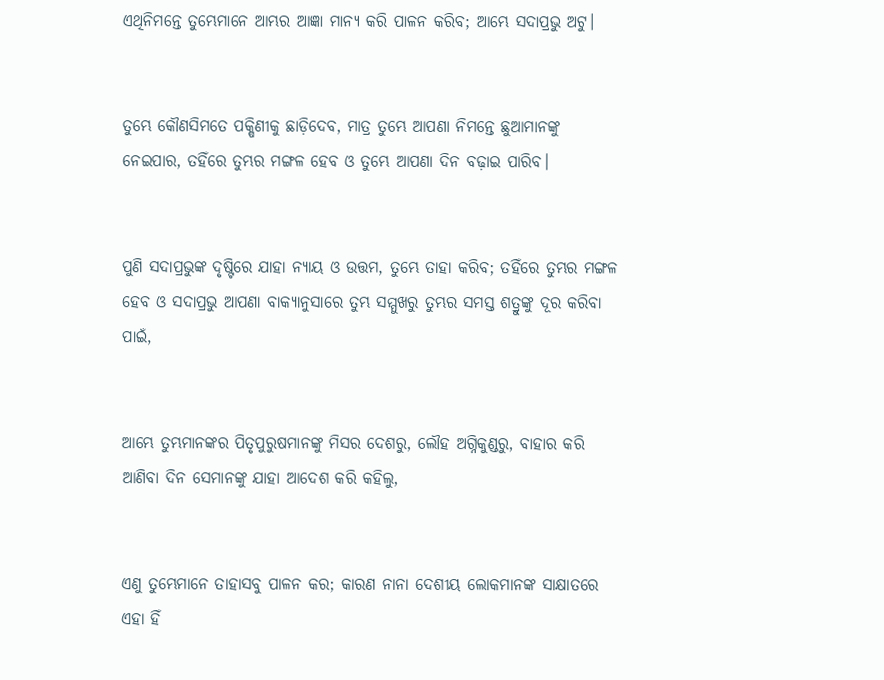ଏଥିନିମନ୍ତେ ତୁମ୍ଭେମାନେ ଆମ୍ଭର ଆଜ୍ଞା ମାନ୍ୟ କରି ପାଳନ କରିବ; ଆମ୍ଭେ ସଦାପ୍ରଭୁ ଅଟୁ।


ତୁମ୍ଭେ କୌଣସିମତେ ପକ୍ଷିଣୀକୁ ଛାଡ଼ିଦେବ, ମାତ୍ର ତୁମ୍ଭେ ଆପଣା ନିମନ୍ତେ ଛୁଆମାନଙ୍କୁ ନେଇପାର, ତହିଁରେ ତୁମ୍ଭର ମଙ୍ଗଳ ହେବ ଓ ତୁମ୍ଭେ ଆପଣା ଦିନ ବଢ଼ାଇ ପାରିବ।


ପୁଣି ସଦାପ୍ରଭୁଙ୍କ ଦୃଷ୍ଟିରେ ଯାହା ନ୍ୟାୟ ଓ ଉତ୍ତମ, ତୁମ୍ଭେ ତାହା କରିବ; ତହିଁରେ ତୁମ୍ଭର ମଙ୍ଗଳ ହେବ ଓ ସଦାପ୍ରଭୁ ଆପଣା ବାକ୍ୟାନୁସାରେ ତୁମ୍ଭ ସମ୍ମୁଖରୁ ତୁମ୍ଭର ସମସ୍ତ ଶତ୍ରୁଙ୍କୁ ଦୂର କରିବା ପାଇଁ,


ଆମ୍ଭେ ତୁମ୍ଭମାନଙ୍କର ପିତୃପୁରୁଷମାନଙ୍କୁ ମିସର ଦେଶରୁ, ଲୌହ ଅଗ୍ନିକୁଣ୍ଡରୁ, ବାହାର କରି ଆଣିବା ଦିନ ସେମାନଙ୍କୁ ଯାହା ଆଦେଶ କରି କହିଲୁ,


ଏଣୁ ତୁମ୍ଭେମାନେ ତାହାସବୁ ପାଳନ କର; କାରଣ ନାନା ଦେଶୀୟ ଲୋକମାନଙ୍କ ସାକ୍ଷାତରେ ଏହା ହିଁ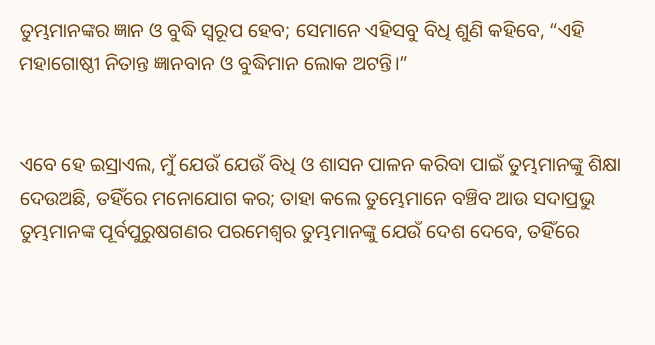ତୁମ୍ଭମାନଙ୍କର ଜ୍ଞାନ ଓ ବୁଦ୍ଧି ସ୍ୱରୂପ ହେବ; ସେମାନେ ଏହିସବୁ ବିଧି ଶୁଣି କହିବେ, “ଏହି ମହାଗୋଷ୍ଠୀ ନିତାନ୍ତ ଜ୍ଞାନବାନ ଓ ବୁଦ୍ଧିମାନ ଲୋକ ଅଟନ୍ତି।”


ଏବେ ହେ ଇସ୍ରାଏଲ, ମୁଁ ଯେଉଁ ଯେଉଁ ବିଧି ଓ ଶାସନ ପାଳନ କରିବା ପାଇଁ ତୁମ୍ଭମାନଙ୍କୁ ଶିକ୍ଷା ଦେଉଅଛି, ତହିଁରେ ମନୋଯୋଗ କର; ତାହା କଲେ ତୁମ୍ଭେମାନେ ବଞ୍ଚିବ ଆଉ ସଦାପ୍ରଭୁ ତୁମ୍ଭମାନଙ୍କ ପୂର୍ବପୁରୁଷଗଣର ପରମେଶ୍ୱର ତୁମ୍ଭମାନଙ୍କୁ ଯେଉଁ ଦେଶ ଦେବେ, ତହିଁରେ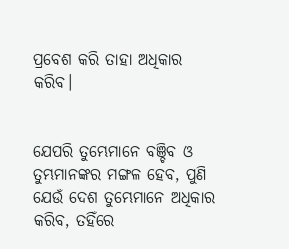ପ୍ରବେଶ କରି ତାହା ଅଧିକାର କରିବ।


ଯେପରି ତୁମ୍ଭେମାନେ ବଞ୍ଚିବ ଓ ତୁମ୍ଭମାନଙ୍କର ମଙ୍ଗଳ ହେବ, ପୁଣି ଯେଉଁ ଦେଶ ତୁମ୍ଭେମାନେ ଅଧିକାର କରିବ, ତହିଁରେ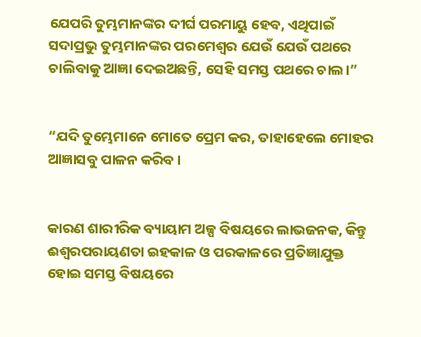ଯେପରି ତୁମ୍ଭମାନଙ୍କର ଦୀର୍ଘ ପରମାୟୁ ହେବ, ଏଥିପାଇଁ ସଦାପ୍ରଭୁ ତୁମ୍ଭମାନଙ୍କର ପରମେଶ୍ୱର ଯେଉଁ ଯେଉଁ ପଥରେ ଚାଲିବାକୁ ଆଜ୍ଞା ଦେଇଅଛନ୍ତି, ସେହି ସମସ୍ତ ପଥରେ ଚାଲ।”


“ଯଦି ତୁମ୍ଭେମାନେ ମୋତେ ପ୍ରେମ କର, ତାହାହେଲେ ମୋହର ଆଜ୍ଞାସବୁ ପାଳନ କରିବ।


କାରଣ ଶାରୀରିକ ବ୍ୟାୟାମ ଅଳ୍ପ ବିଷୟରେ ଲାଭଜନକ, କିନ୍ତୁ ଈଶ୍ବରପରାୟଣତା ଇହକାଳ ଓ ପରକାଳରେ ପ୍ରତିଜ୍ଞାଯୁକ୍ତ ହୋଇ ସମସ୍ତ ବିଷୟରେ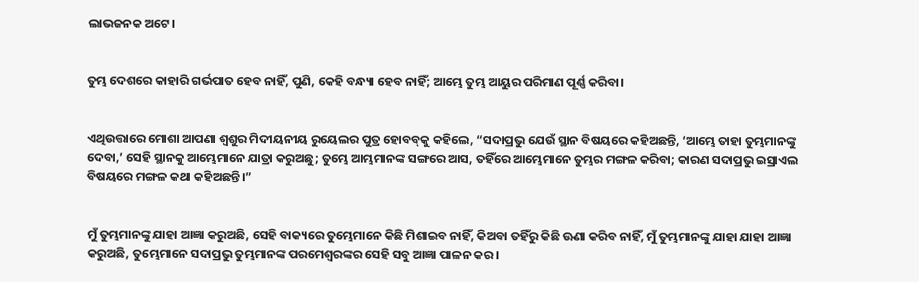ଲାଭଜନକ ଅଟେ।


ତୁମ୍ଭ ଦେଶରେ କାହାରି ଗର୍ଭପାତ ହେବ ନାହିଁ, ପୁଣି, କେହି ବନ୍ଧ୍ୟା ହେବ ନାହିଁ; ଆମ୍ଭେ ତୁମ୍ଭ ଆୟୁର ପରିମାଣ ପୂର୍ଣ୍ଣ କରିବା।


ଏଥିଉତ୍ତାରେ ମୋଶା ଆପଣା ଶ୍ୱଶୁର ମିଦୀୟନୀୟ ରୁୟେଲର ପୁତ୍ର ହୋବବ୍‍କୁ କହିଲେ, “ସଦାପ୍ରଭୁ ଯେଉଁ ସ୍ଥାନ ବିଷୟରେ କହିଅଛନ୍ତି, ‘ଆମ୍ଭେ ତାହା ତୁମ୍ଭମାନଙ୍କୁ ଦେବା,’ ସେହି ସ୍ଥାନକୁ ଆମ୍ଭେମାନେ ଯାତ୍ରା କରୁଅଛୁ; ତୁମ୍ଭେ ଆମ୍ଭମାନଙ୍କ ସଙ୍ଗରେ ଆସ, ତହିଁରେ ଆମ୍ଭେମାନେ ତୁମ୍ଭର ମଙ୍ଗଳ କରିବା; କାରଣ ସଦାପ୍ରଭୁ ଇସ୍ରାଏଲ ବିଷୟରେ ମଙ୍ଗଳ କଥା କହିଅଛନ୍ତି।”


ମୁଁ ତୁମ୍ଭମାନଙ୍କୁ ଯାହା ଆଜ୍ଞା କରୁଅଛି, ସେହି ବାକ୍ୟରେ ତୁମ୍ଭେମାନେ କିଛି ମିଶାଇବ ନାହିଁ, କିଅବା ତହିଁରୁ କିଛି ଊଣା କରିବ ନାହିଁ, ମୁଁ ତୁମ୍ଭମାନଙ୍କୁ ଯାହା ଯାହା ଆଜ୍ଞା କରୁଅଛି, ତୁମ୍ଭେମାନେ ସଦାପ୍ରଭୁ ତୁମ୍ଭମାନଙ୍କ ପରମେଶ୍ୱରଙ୍କର ସେହି ସବୁ ଆଜ୍ଞା ପାଳନ କର।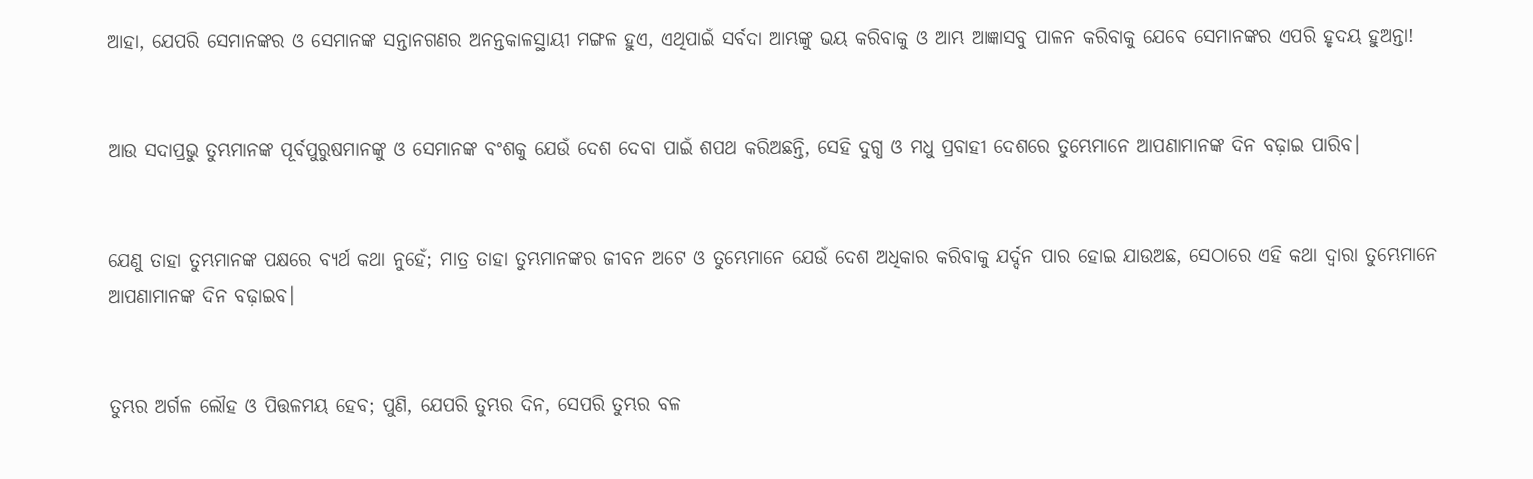ଆହା, ଯେପରି ସେମାନଙ୍କର ଓ ସେମାନଙ୍କ ସନ୍ତାନଗଣର ଅନନ୍ତକାଳସ୍ଥାୟୀ ମଙ୍ଗଳ ହୁଏ, ଏଥିପାଇଁ ସର୍ବଦା ଆମ୍ଭଙ୍କୁ ଭୟ କରିବାକୁ ଓ ଆମ୍ଭ ଆଜ୍ଞାସବୁ ପାଳନ କରିବାକୁ ଯେବେ ସେମାନଙ୍କର ଏପରି ହୃଦୟ ହୁଅନ୍ତା!


ଆଉ ସଦାପ୍ରଭୁ ତୁମ୍ଭମାନଙ୍କ ପୂର୍ବପୁରୁଷମାନଙ୍କୁ ଓ ସେମାନଙ୍କ ବଂଶକୁ ଯେଉଁ ଦେଶ ଦେବା ପାଇଁ ଶପଥ କରିଅଛନ୍ତି, ସେହି ଦୁଗ୍ଧ ଓ ମଧୁ ପ୍ରବାହୀ ଦେଶରେ ତୁମ୍ଭେମାନେ ଆପଣାମାନଙ୍କ ଦିନ ବଢ଼ାଇ ପାରିବ।


ଯେଣୁ ତାହା ତୁମ୍ଭମାନଙ୍କ ପକ୍ଷରେ ବ୍ୟର୍ଥ କଥା ନୁହେଁ; ମାତ୍ର ତାହା ତୁମ୍ଭମାନଙ୍କର ଜୀବନ ଅଟେ ଓ ତୁମ୍ଭେମାନେ ଯେଉଁ ଦେଶ ଅଧିକାର କରିବାକୁ ଯର୍ଦ୍ଦନ ପାର ହୋଇ ଯାଉଅଛ, ସେଠାରେ ଏହି କଥା ଦ୍ୱାରା ତୁମ୍ଭେମାନେ ଆପଣାମାନଙ୍କ ଦିନ ବଢ଼ାଇବ।


ତୁମ୍ଭର ଅର୍ଗଳ ଲୌହ ଓ ପିତ୍ତଳମୟ ହେବ; ପୁଣି, ଯେପରି ତୁମ୍ଭର ଦିନ, ସେପରି ତୁମ୍ଭର ବଳ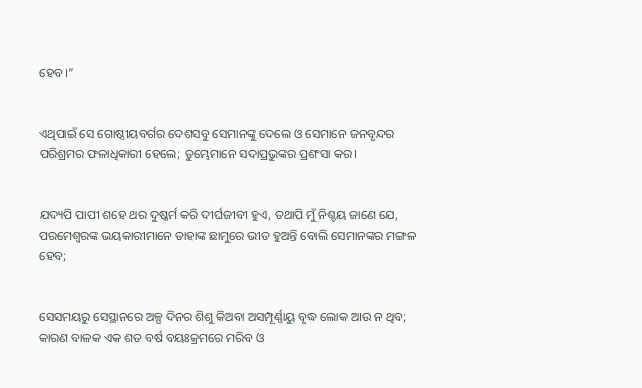ହେବ।”


ଏଥିପାଇଁ ସେ ଗୋଷ୍ଠୀୟବର୍ଗର ଦେଶସବୁ ସେମାନଙ୍କୁ ଦେଲେ ଓ ସେମାନେ ଜନବୃନ୍ଦର ପରିଶ୍ରମର ଫଳାଧିକାରୀ ହେଲେ; ତୁମ୍ଭେମାନେ ସଦାପ୍ରଭୁଙ୍କର ପ୍ରଶଂସା କର।


ଯଦ୍ୟପି ପାପୀ ଶହେ ଥର ଦୁଷ୍କର୍ମ କରି ଦୀର୍ଘଜୀବୀ ହୁଏ, ତଥାପି ମୁଁ ନିଶ୍ଚୟ ଜାଣେ ଯେ, ପରମେଶ୍ୱରଙ୍କ ଭୟକାରୀମାନେ ତାହାଙ୍କ ଛାମୁରେ ଭୀତ ହୁଅନ୍ତି ବୋଲି ସେମାନଙ୍କର ମଙ୍ଗଳ ହେବ;


ସେସମୟରୁ ସେସ୍ଥାନରେ ଅଳ୍ପ ଦିନର ଶିଶୁ କିଅବା ଅସମ୍ପୂର୍ଣ୍ଣାୟୁ ବୃଦ୍ଧ ଲୋକ ଆଉ ନ ଥିବ; କାରଣ ବାଳକ ଏକ ଶତ ବର୍ଷ ବୟଃକ୍ରମରେ ମରିବ ଓ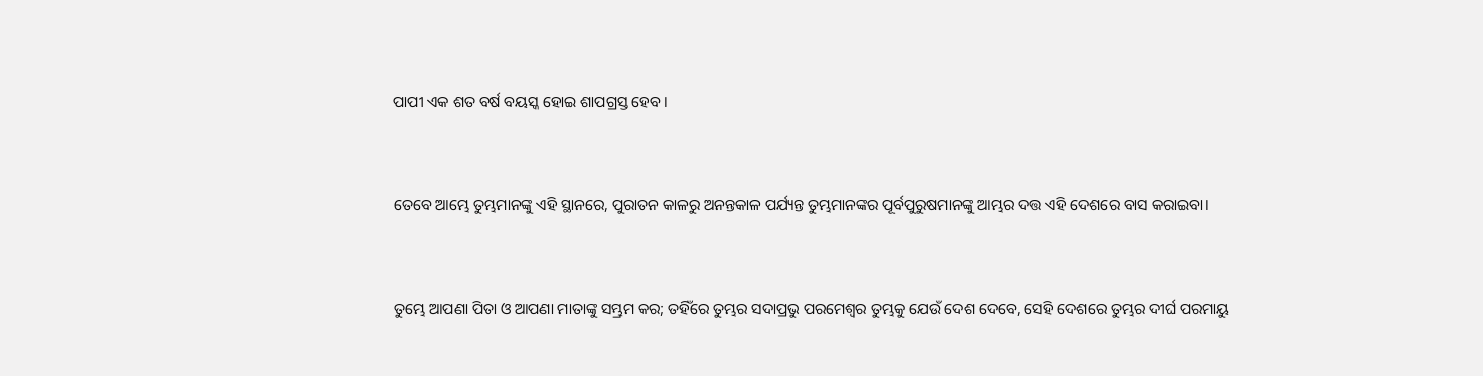ପାପୀ ଏକ ଶତ ବର୍ଷ ବୟସ୍କ ହୋଇ ଶାପଗ୍ରସ୍ତ ହେବ।


ତେବେ ଆମ୍ଭେ ତୁମ୍ଭମାନଙ୍କୁ ଏହି ସ୍ଥାନରେ, ପୁରାତନ କାଳରୁ ଅନନ୍ତକାଳ ପର୍ଯ୍ୟନ୍ତ ତୁମ୍ଭମାନଙ୍କର ପୂର୍ବପୁରୁଷମାନଙ୍କୁ ଆମ୍ଭର ଦତ୍ତ ଏହି ଦେଶରେ ବାସ କରାଇବା।


ତୁମ୍ଭେ ଆପଣା ପିତା ଓ ଆପଣା ମାତାଙ୍କୁ ସମ୍ଭ୍ରମ କର; ତହିଁରେ ତୁମ୍ଭର ସଦାପ୍ରଭୁ ପରମେଶ୍ୱର ତୁମ୍ଭକୁ ଯେଉଁ ଦେଶ ଦେବେ, ସେହି ଦେଶରେ ତୁମ୍ଭର ଦୀର୍ଘ ପରମାୟୁ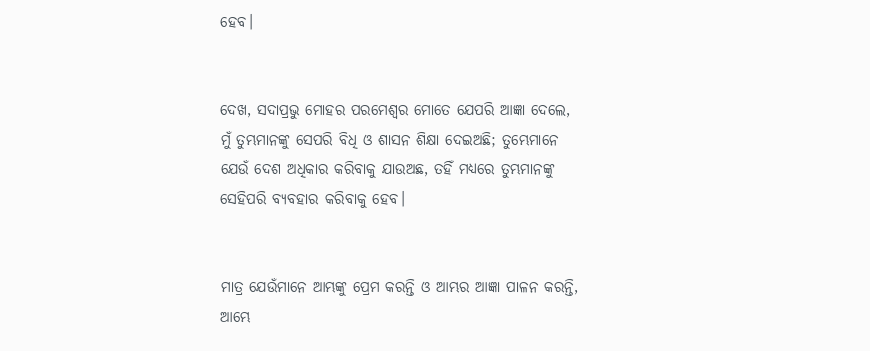ହେବ।


ଦେଖ, ସଦାପ୍ରଭୁ ମୋହର ପରମେଶ୍ୱର ମୋତେ ଯେପରି ଆଜ୍ଞା ଦେଲେ, ମୁଁ ତୁମ୍ଭମାନଙ୍କୁ ସେପରି ବିଧି ଓ ଶାସନ ଶିକ୍ଷା ଦେଇଅଛି; ତୁମ୍ଭେମାନେ ଯେଉଁ ଦେଶ ଅଧିକାର କରିବାକୁ ଯାଉଅଛ, ତହିଁ ମଧ୍ୟରେ ତୁମ୍ଭମାନଙ୍କୁ ସେହିପରି ବ୍ୟବହାର କରିବାକୁ ହେବ।


ମାତ୍ର ଯେଉଁମାନେ ଆମ୍ଭଙ୍କୁ ପ୍ରେମ କରନ୍ତି ଓ ଆମ୍ଭର ଆଜ୍ଞା ପାଳନ କରନ୍ତି, ଆମ୍ଭେ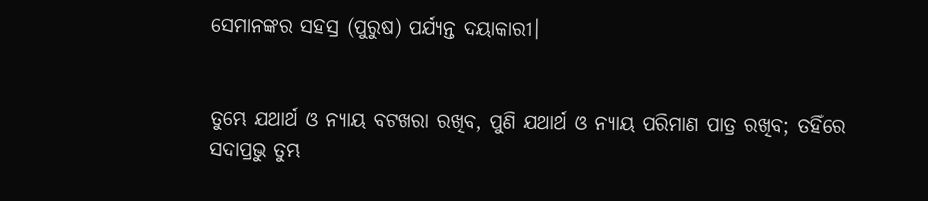ସେମାନଙ୍କର ସହସ୍ର (ପୁରୁଷ) ପର୍ଯ୍ୟନ୍ତ ଦୟାକାରୀ।


ତୁମ୍ଭେ ଯଥାର୍ଥ ଓ ନ୍ୟାୟ ବଟଖରା ରଖିବ, ପୁଣି ଯଥାର୍ଥ ଓ ନ୍ୟାୟ ପରିମାଣ ପାତ୍ର ରଖିବ; ତହିଁରେ ସଦାପ୍ରଭୁ ତୁମ୍ଭ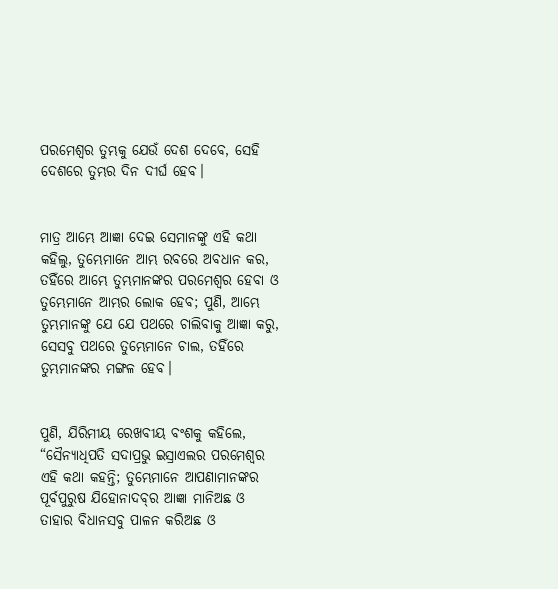ପରମେଶ୍ୱର ତୁମ୍ଭକୁ ଯେଉଁ ଦେଶ ଦେବେ, ସେହି ଦେଶରେ ତୁମ୍ଭର ଦିନ ଦୀର୍ଘ ହେବ।


ମାତ୍ର ଆମ୍ଭେ ଆଜ୍ଞା ଦେଇ ସେମାନଙ୍କୁ ଏହି କଥା କହିଲୁ, ତୁମ୍ଭେମାନେ ଆମ୍ଭ ରବରେ ଅବଧାନ କର, ତହିଁରେ ଆମ୍ଭେ ତୁମ୍ଭମାନଙ୍କର ପରମେଶ୍ୱର ହେବା ଓ ତୁମ୍ଭେମାନେ ଆମ୍ଭର ଲୋକ ହେବ; ପୁଣି, ଆମ୍ଭେ ତୁମ୍ଭମାନଙ୍କୁ ଯେ ଯେ ପଥରେ ଚାଲିବାକୁ ଆଜ୍ଞା କରୁ, ସେସବୁ ପଥରେ ତୁମ୍ଭେମାନେ ଚାଲ, ତହିଁରେ ତୁମ୍ଭମାନଙ୍କର ମଙ୍ଗଳ ହେବ।


ପୁଣି, ଯିରିମୀୟ ରେଖବୀୟ ବଂଶକୁ କହିଲେ, “ସୈନ୍ୟାଧିପତି ସଦାପ୍ରଭୁ ଇସ୍ରାଏଲର ପରମେଶ୍ୱର ଏହି କଥା କହନ୍ତି; ତୁମ୍ଭେମାନେ ଆପଣାମାନଙ୍କର ପୂର୍ବପୁରୁଷ ଯିହୋନାଦବ୍‍ର ଆଜ୍ଞା ମାନିଅଛ ଓ ତାହାର ବିଧାନସବୁ ପାଳନ କରିଅଛ ଓ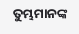ତୁମ୍ଭମାନଙ୍କ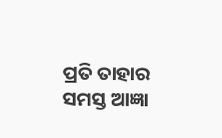ପ୍ରତି ତାହାର ସମସ୍ତ ଆଜ୍ଞା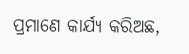ପ୍ରମାଣେ କାର୍ଯ୍ୟ କରିଅଛ,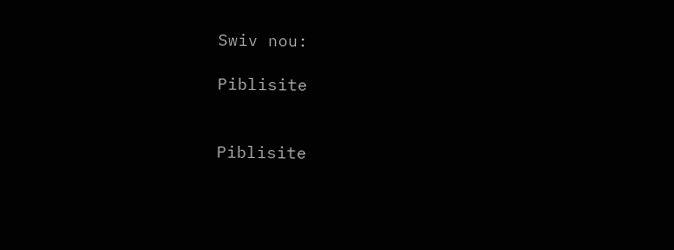Swiv nou:

Piblisite


Piblisite